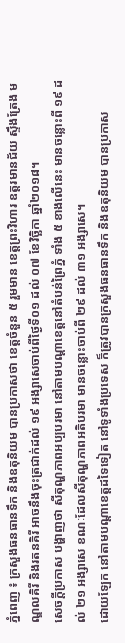ភ្នំពេញ ៖ ក្រសួងធនធានទឹក និងឧតុនិយម បានប្រកាសថា ខេត្តចំនួន ៥ រួមមាន ខេត្តព្រះវិហារ ឧត្តរមានជ័យ ស្ទឹងត្រែង មណ្ឌលគិរី និងរតនគិរី អាចនឹងចុះត្រជាក់ដល់ ១៩ អង្សាសេចាប់ពីថ្ងៃទី០១ ដល់ ០៧ ខែវិច្ឆិកា ឆ្នាំ២០១៨។
សេចក្តីប្រកាស បង្ហាញថា សីតុណ្ហភាពអប្បបរមា នៅតាមបណ្តាខេត្តនៅតំបន់ព្រៃភ្នំ ទាំង ៥ ខាងលើនេះ មានចន្លោះពី ១៩ ដល់ ២១ អង្សាសេ ខណៈដែលសីតុណ្ហភាពអតិបរមា មានចន្លោះចាប់ពី ២៩ ដល់ ៣១ អង្សាសេ។
ដោយឡែក នៅតាមបណ្តាខេត្តដទៃទៀត នៅទូទាំងប្រទេស ក៏ត្រូវបានក្រសួងធនធានទឹក និងឧតុនិយម បានប្រកាស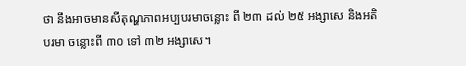ថា នឹងអាចមានសីតុណ្ហភាពអប្បបរមាចន្លោះ ពី ២៣ ដល់ ២៥ អង្សាសេ និងអតិបរមា ចន្លោះពី ៣០ ទៅ ៣២ អង្សាសេ។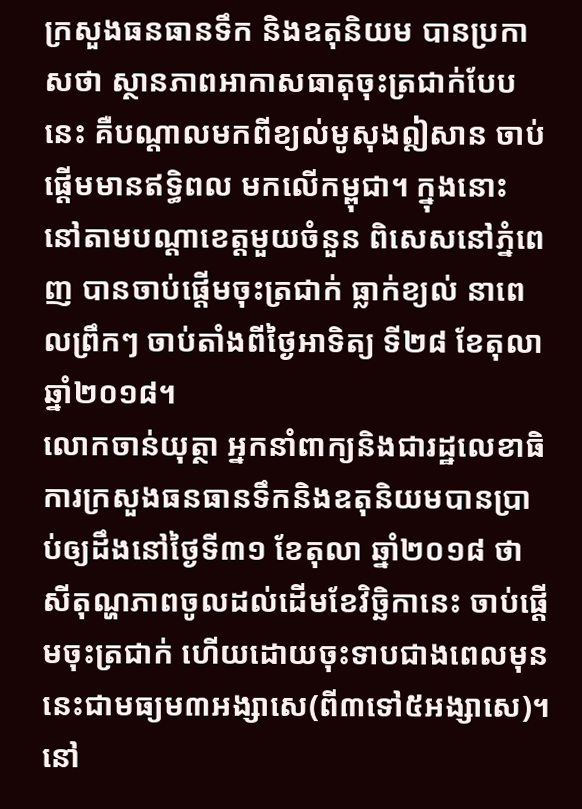ក្រសួងធនធានទឹក និងឧតុនិយម បានប្រកាសថា ស្ថានភាពអាកាសធាតុចុះត្រជាក់បែបនេះ គឺបណ្តាលមកពីខ្យល់មូសុងឦសាន ចាប់ផ្តើមមានឥទ្ធិពល មកលើកម្ពុជា។ ក្នុងនោះ នៅតាមបណ្តាខេត្តមួយចំនួន ពិសេសនៅភ្នំពេញ បានចាប់ផ្តើមចុះត្រជាក់ ធ្លាក់ខ្យល់ នាពេលព្រឹកៗ ចាប់តាំងពីថ្ងៃអាទិត្យ ទី២៨ ខែតុលា ឆ្នាំ២០១៨។
លោកចាន់យុត្ថា អ្នកនាំពាក្យនិងជារដ្ឋលេខាធិការក្រសួងធនធានទឹកនិងឧតុនិយមបានប្រាប់ឲ្យដឹងនៅថ្ងៃទី៣១ ខែតុលា ឆ្នាំ២០១៨ ថា សីតុណ្ហភាពចូលដល់ដើមខែវិច្ឆិកានេះ ចាប់ផ្តើមចុះត្រជាក់ ហើយដោយចុះទាបជាងពេលមុននេះជាមធ្យម៣អង្សាសេ(ពី៣ទៅ៥អង្សាសេ)។ នៅ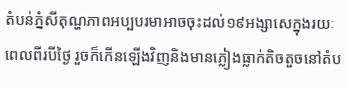តំបន់ភ្នំសីតុណ្ហភាពអប្បបរមាអាចចុះដល់១៩អង្សាសេក្នុងរយៈពេលពីរបីថ្ងៃ រួចក៏កើនឡើងវិញនិងមានភ្លៀងធ្លាក់តិចតួចនៅតំប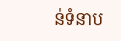ន់ទំនាប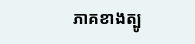ភាគខាងត្បូ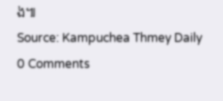ង៕
Source: Kampuchea Thmey Daily
0 Comments